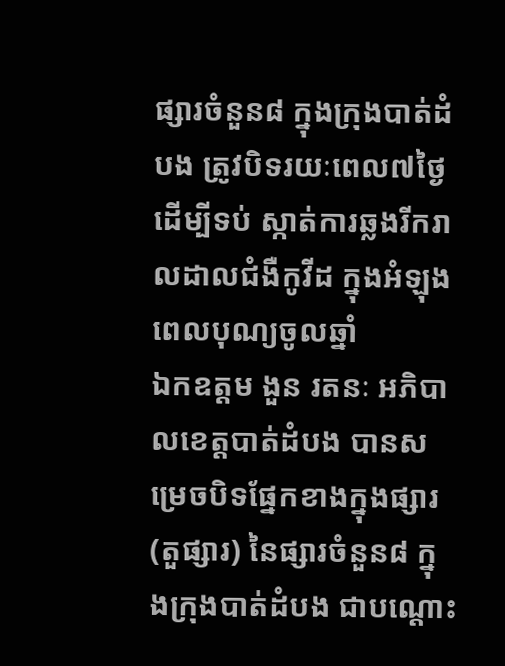ផ្សារចំនួន៨ ក្នុងក្រុងបាត់ដំបង ត្រូវបិទរយៈពេល៧ថ្ងៃ ដើម្បីទប់ ស្កាត់ការឆ្លងរីករាលដាលជំងឺកូវីដ ក្នុងអំឡុងពេលបុណ្យចូលឆ្នាំ
ឯកឧត្តម ងួន រតនៈ អភិបាលខេត្តបាត់ដំបង បានសម្រេចបិទផ្នែកខាងក្នុងផ្សារ (តួផ្សារ) នៃផ្សារចំនួន៨ ក្នុងក្រុងបាត់ដំបង ជាបណ្ដោះ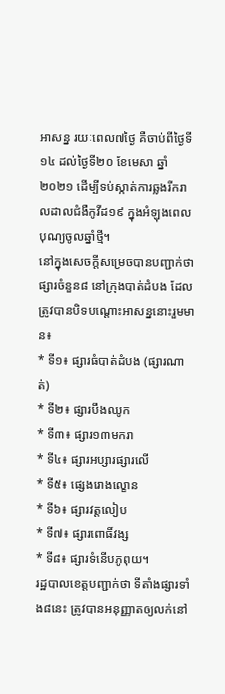អាសន្ន រយៈពេល៧ថ្ងៃ គឺចាប់ពីថ្ងៃទី១៤ ដល់ថ្ងៃទី២០ ខែមេសា ឆ្នាំ២០២១ ដើម្បីទប់ស្កាត់ការឆ្លងរីករាលដាលជំងឺកូវីដ១៩ ក្នុងអំឡុងពេលបុណ្យចូលឆ្នាំថ្មី។
នៅក្នុងសេចក្ដីសម្រេចបានបញ្ជាក់ថា ផ្សារចំនួន៨ នៅក្រុងបាត់ដំបង ដែលត្រូវបានបិទបណ្ដោះអាសន្ននោះរួមមាន៖
* ទី១៖ ផ្សារធំបាត់ដំបង (ផ្សារណាត់)
* ទី២៖ ផ្សារបឹងឈូក
* ទី៣៖ ផ្សារ១៣មករា
* ទី៤៖ ផ្សារអប្សារផ្សារលើ
* ទី៥៖ ផ្សេងរោងល្ខោន
* ទី៦៖ ផ្សារវត្តលៀប
* ទី៧៖ ផ្សារពោធិ៍វង្ស
* ទី៨៖ ផ្សារទំនើបភូពុយ។
រដ្ឋបាលខេត្តបញ្ជាក់ថា ទីតាំងផ្សារទាំង៨នេះ ត្រូវបានអនុញ្ញាតឲ្យលក់នៅ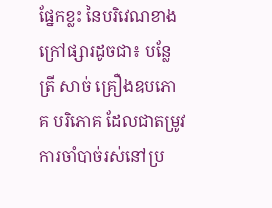ផ្នែកខ្លះ នៃបរិវេណខាងក្រៅផ្សារដូចជា៖ បន្លែ ត្រី សាច់ គ្រឿងឧបភោគ បរិភោគ ដែលជាតម្រូវការចាំបាច់រស់នៅប្រ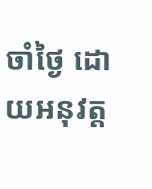ចាំថ្ងៃ ដោយអនុវត្ត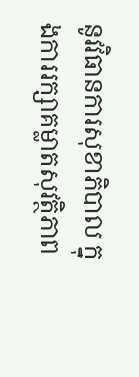នូវវិធានការសុខាភិបាល ក្នុងការរក្សាគម្លាតសុវត្ថិភាព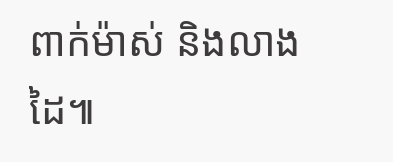ពាក់ម៉ាស់ និងលាងដៃ៕